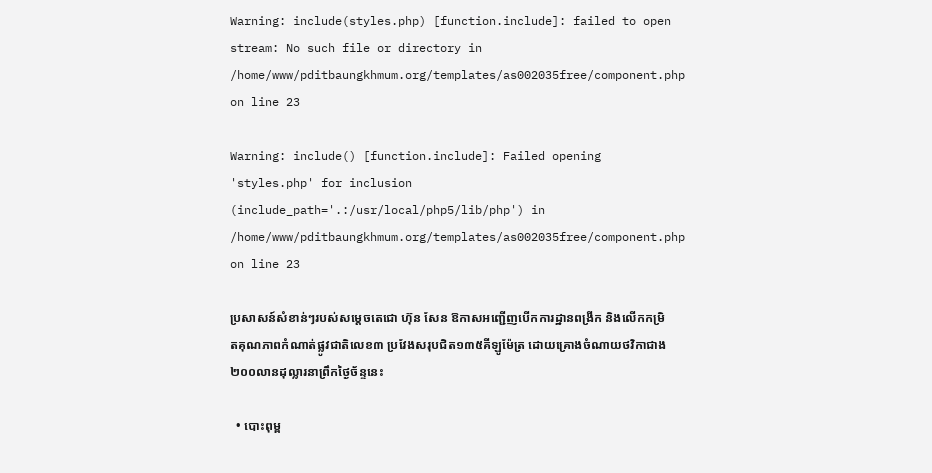Warning: include(styles.php) [function.include]: failed to open stream: No such file or directory in /home/www/pditbaungkhmum.org/templates/as002035free/component.php on line 23

Warning: include() [function.include]: Failed opening 'styles.php' for inclusion (include_path='.:/usr/local/php5/lib/php') in /home/www/pditbaungkhmum.org/templates/as002035free/component.php on line 23

ប្រសាសន៍សំខាន់ៗរបស់សម្តេចតេជោ ហ៊ុន សែន ឱកាសអញ្ជើញបើកការដ្ឋានពង្រីក និងលើកកម្រិតគុណភាពកំណាត់ផ្លូវជាតិលេខ៣ ប្រវែងសរុបជិត១៣៥គីឡូម៉ែត្រ ដោយគ្រោងចំណាយថវិកាជាង២០០លានដុល្លារនាព្រឹកថ្ងៃច័ន្ទនេះ

  • បោះពុម្ព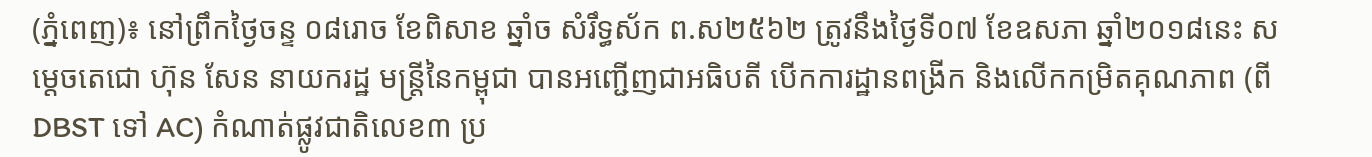(ភ្នំពេញ)៖ នៅព្រឹកថ្ងៃចន្ទ ០៨រោច ខែពិសាខ ឆ្នាំច សំរឹទ្ធស័ក ព.ស២៥៦២ ត្រូវនឹងថ្ងៃទី០៧ ខែឧសភា ឆ្នាំ២០១៨នេះ សម្តេចតេជោ ហ៊ុន សែន នាយករដ្ឋ មន្ត្រីនៃកម្ពុជា បានអញ្ជើញជាអធិបតី បើកការដ្ឋានពង្រីក និងលើកកម្រិតគុណភាព (ពី DBST ទៅ AC) កំណាត់ផ្លូវជាតិលេខ៣ ប្រ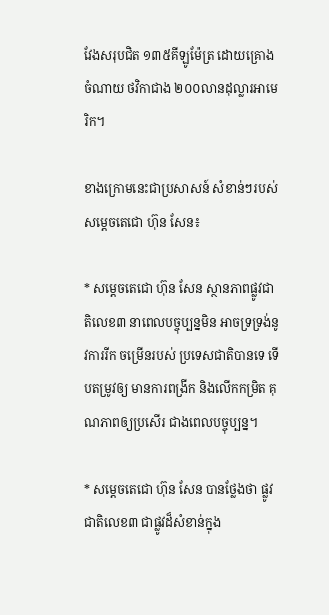វែងសរុបជិត ១៣៥គីឡូម៉ែត្រ ដោយគ្រោងចំណាយ ថវិកាជាង ២០០លានដុល្លារអាមេរិក។

ខាងក្រោមនេះជាប្រសាសន៍ សំខាន់ៗរបស់សម្តេចតេជោ ហ៊ុន សែន៖

* សម្តេចតេជោ ហ៊ុន សែន ស្ថានភាពផ្លូវជាតិលេខ៣ នាពេលបច្ចុប្បន្នមិន អាចទ្រទ្រង់នូវការរីក ចម្រើនរបស់ ប្រទេសជាតិបានទេ ទើបតម្រូវឲ្យ មានការពង្រីក និងលើកកម្រិត គុណភាពឲ្យប្រសើរ ជាងពេលបច្ចុប្បន្ន។

* សម្តេចតេជោ ហ៊ុន សែន បានថ្លែងថា ផ្លូវជាតិលេខ៣ ជាផ្លូវដ៏សំខាន់ក្នុង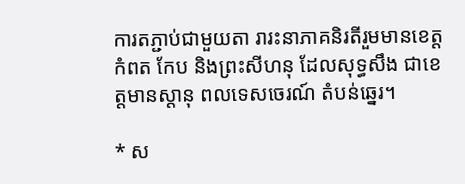ការតភ្ជាប់ជាមួយតា រារះនាភាគនិរតីរួមមានខេត្តកំពត កែប និងព្រះសីហនុ ដែលសុទ្ធសឹង ជាខេត្តមានស្តានុ ពលទេសចេរណ៍ តំបន់ឆ្នេរ។

* ស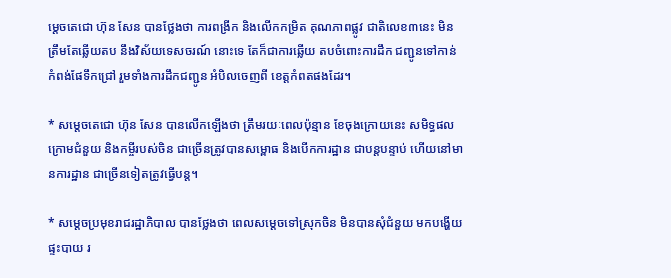ម្តេចតេជោ ហ៊ុន សែន បានថ្លែងថា ការពង្រីក និងលើកកម្រិត គុណភាពផ្លូវ ជាតិលេខ៣នេះ មិនត្រឹមតែឆ្លើយតប នឹងវិស័យទេសចរណ៍ នោះទេ តែក៏ជាការឆ្លើយ តបចំពោះការដឹក ជញ្ជូនទៅកាន់ កំពង់ផែទឹកជ្រៅ រួមទាំងការដឹកជញ្ជូន អំបិលចេញពី ខេត្តកំពតផងដែរ។

* សម្តេចតេជោ ហ៊ុន សែន បានលើកឡើងថា ត្រឹមរយៈពេលប៉ុន្មាន ខែចុងក្រោយនេះ សមិទ្ធផលក្រោមជំនួយ និងកម្ចីរបស់ចិន ជាច្រើនត្រូវបានសម្ពោធ និងបើកការដ្ឋាន ជាបន្តបន្ទាប់ ហើយនៅមានការដ្ឋាន ជាច្រើនទៀតត្រូវធ្វើបន្ត។

* សម្តេចប្រមុខរាជរដ្ឋាភិបាល បានថ្លែងថា ពេលសម្តេចទៅស្រុកចិន មិនបានសុំជំនួយ មកបង្ហើយផ្ទះបាយ រ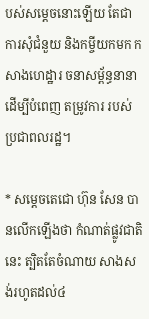បស់សម្តេចនោះឡើយ តែជាការសុំជំនួយ និងកម្ចីយកមក កសាងហេដ្ឋារ ចនាសម្ព័ន្ធនានា ដើម្បីបំពេញ តម្រូវការ របស់ប្រជាពលរដ្ឋ។

* សម្តេចតេជោ ហ៊ុន សែន បានលើកឡើងថា កំណាត់ផ្លូវជាតិនេះ ត្បិតតែចំណាយ សាងសង់រហូតដល់៤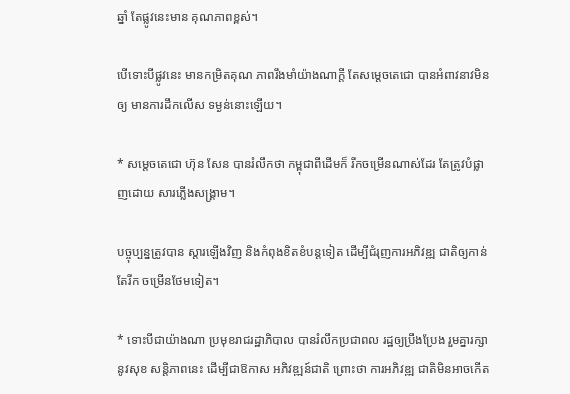ឆ្នាំ តែផ្លូវនេះមាន គុណភាពខ្ពស់។

បើទោះបីផ្លូវនេះ មានកម្រិតគុណ ភាពរឹងមាំយ៉ាងណាក្តី តែសម្តេចតេជោ បានអំពាវនាវមិនឲ្យ មានការដឹកលើស ទម្ងន់នោះឡើយ។

* សម្តេចតេជោ ហ៊ុន សែន បានរំលឹកថា កម្ពុជាពីដើមក៏ រីកចម្រើនណាស់ដែរ តែត្រូវបំផ្លាញដោយ សារភ្លើងសង្គ្រាម។

បច្ចុប្បន្នត្រូវបាន ស្តារឡើងវិញ និងកំពុងខិតខំបន្តទៀត ដើម្បីជំរុញការអភិវឌ្ឍ ជាតិឲ្យកាន់តែរីក ចម្រើនថែមទៀត។

* ទោះបីជាយ៉ាងណា ប្រមុខរាជរដ្ឋាភិបាល បានរំលឹកប្រជាពល រដ្ឋឲ្យប្រឹងប្រែង រួមគ្នារក្សានូវសុខ សន្តិភាពនេះ ដើម្បីជាឱកាស អភិវឌ្ឍន៍ជាតិ ព្រោះថា ការអភិវឌ្ឍ ជាតិមិនអាចកើត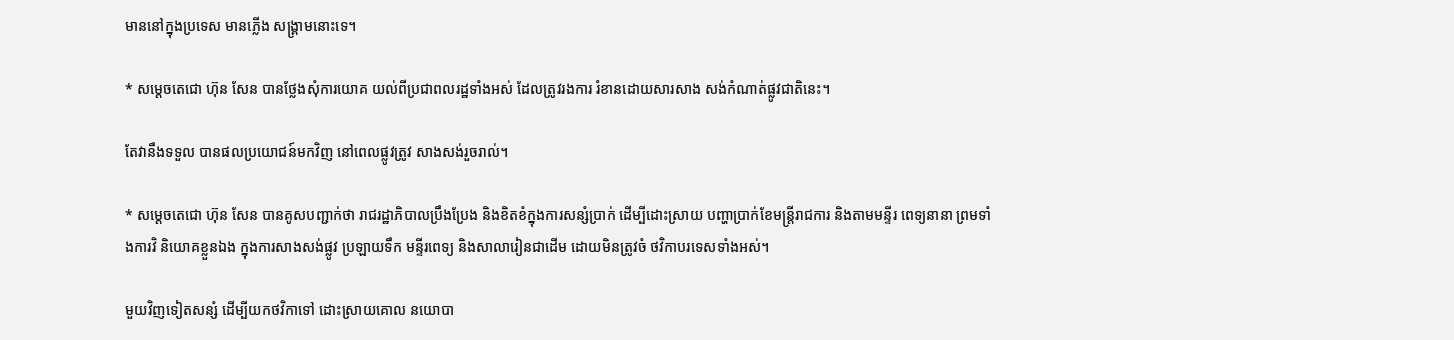មាននៅក្នុងប្រទេស មានភ្លើង សង្គ្រាមនោះទេ។

* សម្តេចតេជោ ហ៊ុន សែន បានថ្លែងសុំការយោគ យល់ពីប្រជាពលរដ្ឋទាំងអស់ ដែលត្រូវរងការ រំខានដោយសារសាង សង់កំណាត់ផ្លូវជាតិនេះ។

តែវានឹងទទួល បានផលប្រយោជន៍មកវិញ នៅពេលផ្លូវត្រូវ សាងសង់រួចរាល់។

* សម្តេចតេជោ ហ៊ុន សែន បានគូសបញ្ជាក់ថា រាជរដ្ឋាភិបាលប្រឹងប្រែង និងខិតខំក្នុងការសន្សំប្រាក់ ដើម្បីដោះស្រាយ បញ្ហាប្រាក់ខែមន្ត្រីរាជការ និងតាមមន្ទីរ ពេទ្យនានា ព្រមទាំងការវិ និយោគខ្លួនឯង ក្នុងការសាងសង់ផ្លូវ ប្រឡាយទឹក មន្ទីរពេទ្យ និងសាលារៀនជាដើម ដោយមិនត្រូវចំ ថវិកាបរទេសទាំងអស់។

មួយវិញទៀតសន្សំ ដើម្បីយកថវិកាទៅ ដោះស្រាយគោល នយោបា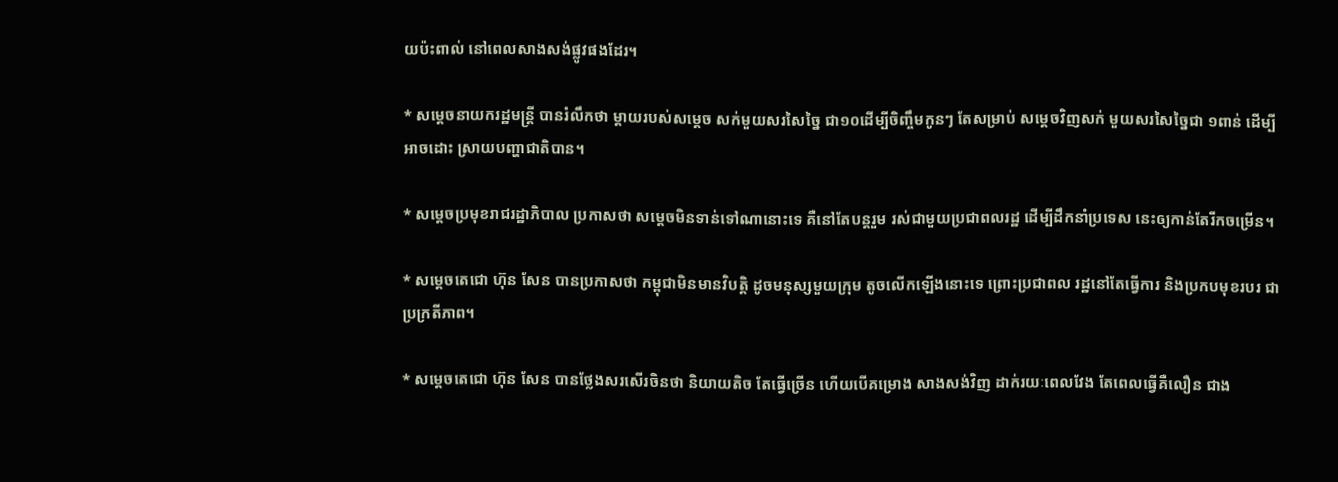យប៉ះពាល់ នៅពេលសាងសង់ផ្លូវផងដែរ។

* សម្តេចនាយករដ្ឋមន្ត្រី បានរំលឹកថា ម្តាយរបស់សម្តេច សក់មួយសរសៃច្នៃ ជា១០ដើម្បីចិញ្ចឹមកូនៗ តែសម្រាប់ សម្តេចវិញសក់ មួយសរសៃច្នៃជា ១ពាន់ ដើម្បីអាចដោះ ស្រាយបញ្ហាជាតិបាន។

* សម្តេចប្រមុខរាជរដ្ឋាភិបាល ប្រកាសថា សម្តេចមិនទាន់ទៅណានោះទេ គឺនៅតែបន្តរួម រស់ជាមួយប្រជាពលរដ្ឋ ដើម្បីដឹកនាំប្រទេស នេះឲ្យកាន់តែរីកចម្រើន។

* សម្តេចតេជោ ហ៊ុន សែន បានប្រកាសថា កម្ពុជាមិនមានវិបត្តិ ដូចមនុស្សមួយក្រុម តូចលើកឡើងនោះទេ ព្រោះប្រជាពល រដ្ឋនៅតែធ្វើការ និងប្រកបមុខរបរ ជាប្រក្រតីភាព។

* សម្តេចតេជោ ហ៊ុន សែន បានថ្លែងសរសើរចិនថា និយាយតិច តែធ្វើច្រើន ហើយបើគម្រោង សាងសង់វិញ ដាក់រយៈពេលវែង តែពេលធ្វើគឺលឿន ជាង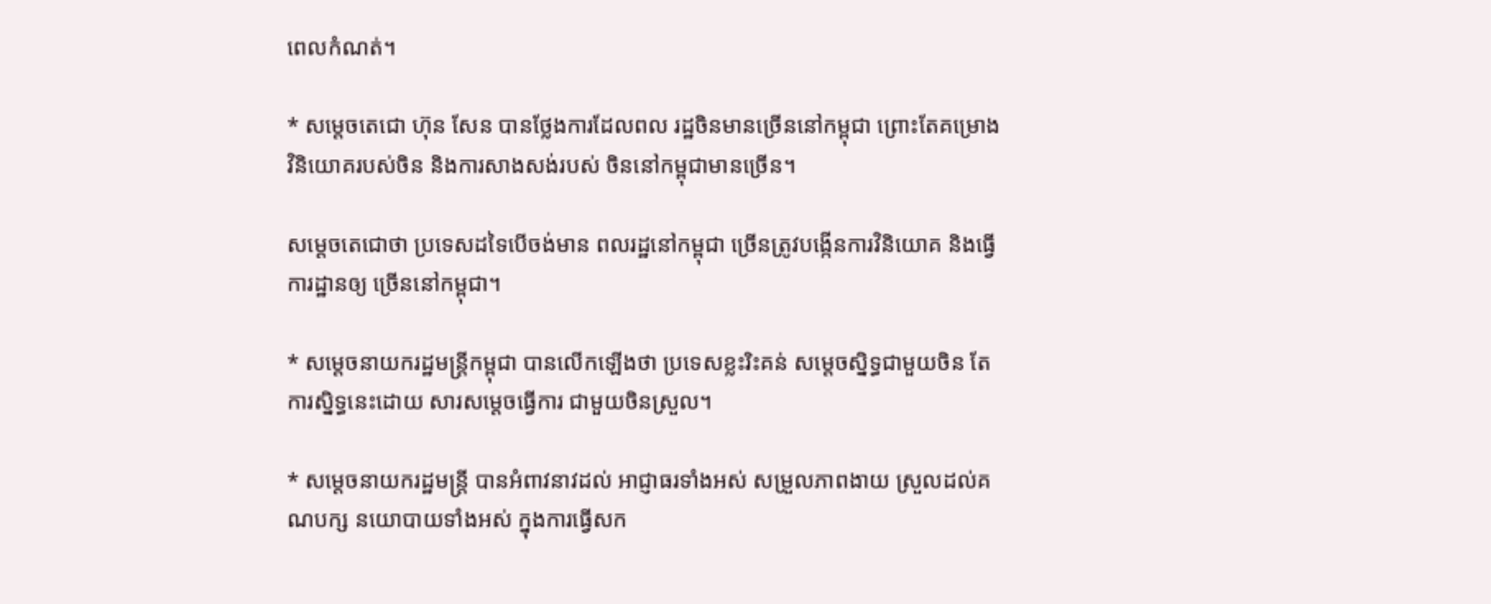ពេលកំណត់។

* សម្តេចតេជោ ហ៊ុន សែន បានថ្លែងការដែលពល រដ្ឋចិនមានច្រើននៅកម្ពុជា ព្រោះតែគម្រោង វិនិយោគរបស់ចិន និងការសាងសង់របស់ ចិននៅកម្ពុជាមានច្រើន។

សម្តេចតេជោថា ប្រទេសដទៃបើចង់មាន ពលរដ្ឋនៅកម្ពុជា ច្រើនត្រូវបង្កើនការវិនិយោគ និងធ្វើការដ្ឋានឲ្យ ច្រើននៅកម្ពុជា។

* សម្តេចនាយករដ្ឋមន្ត្រីកម្ពុជា បានលើកឡើងថា ប្រទេសខ្លះរិះគន់ សម្តេចស្និទ្ធជាមួយចិន តែការស្និទ្ធនេះដោយ សារសម្តេចធ្វើការ ជាមួយចិនស្រួល។

* សម្តេចនាយករដ្ឋមន្ត្រី បានអំពាវនាវដល់ អាជ្ញាធរទាំងអស់ សម្រួលភាពងាយ ស្រួលដល់គណបក្ស នយោបាយទាំងអស់ ក្នុងការធ្វើសក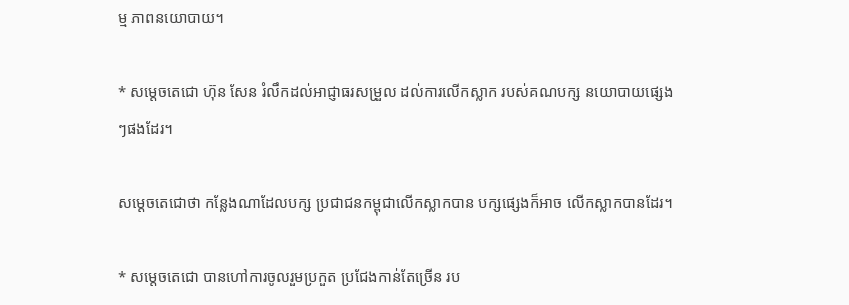ម្ម ភាពនយោបាយ។

* សម្តេចតេជោ ហ៊ុន សែន រំលឹកដល់អាជ្ញាធរសម្រួល ដល់ការលើកស្លាក របស់គណបក្ស នយោបាយផ្សេងៗផងដែរ។

សម្តេចតេជោថា កន្លែងណាដែលបក្ស ប្រជាជនកម្ពុជាលើកស្លាកបាន បក្សផ្សេងក៏អាច លើកស្លាកបានដែរ។

* សម្តេចតេជោ បានហៅការចូលរួមប្រកួត ប្រជែងកាន់តែច្រើន រប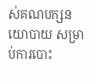ស់គណបក្សនយោបាយ សម្រាប់ការបោះ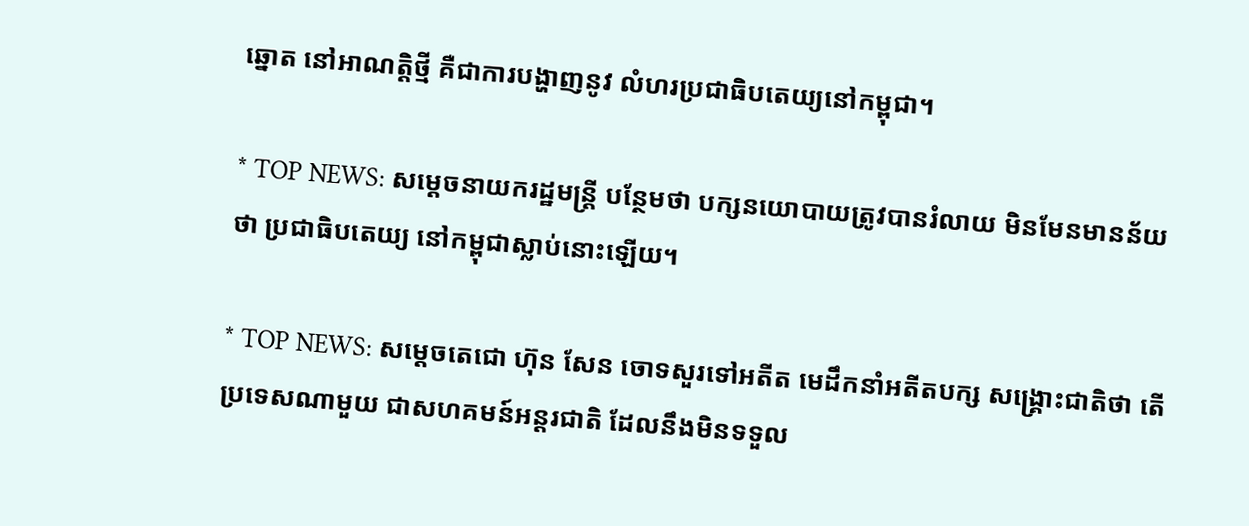ឆ្នោត នៅអាណត្តិថ្មី គឺជាការបង្ហាញនូវ លំហរប្រជាធិបតេយ្យនៅកម្ពុជា។

* TOP NEWS: សម្តេចនាយករដ្ឋមន្ត្រី បន្ថែមថា បក្សនយោបាយត្រូវបានរំលាយ មិនមែនមានន័យថា ប្រជាធិបតេយ្យ នៅកម្ពុជាស្លាប់នោះឡើយ។

* TOP NEWS: សម្តេចតេជោ ហ៊ុន សែន ចោទសួរទៅអតីត មេដឹកនាំអតីតបក្ស សង្គ្រោះជាតិថា តើប្រទេសណាមួយ ជាសហគមន៍អន្តរជាតិ ដែលនឹងមិនទទួល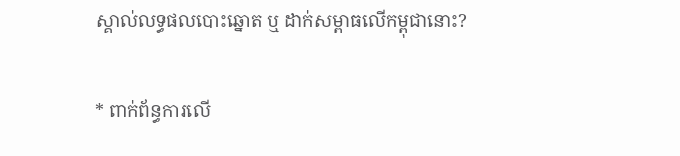ស្គាល់លទ្ធផលបោះឆ្នោត ឬ ដាក់សម្ពាធលើកម្ពុជានោះ?

* ពាក់ព័ន្ធការលើ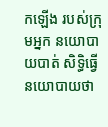កឡើង របស់ក្រុមអ្នក នយោបាយបាត់ សិទ្ធិធ្វើនយោបាយថា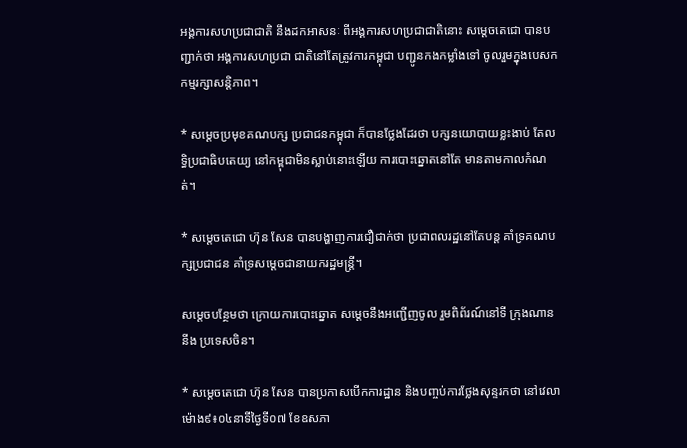អង្គការសហប្រជាជាតិ នឹងដកអាសនៈ ពីអង្គការសហប្រជាជាតិនោះ សម្តេចតេជោ បានបញ្ជាក់ថា អង្គការសហប្រជា ជាតិនៅតែត្រូវការកម្ពុជា បញ្ជូនកងកម្លាំងទៅ ចូលរួមក្នុងបេសក កម្មរក្សាសន្តិភាព។

* សម្តេចប្រមុខគណបក្ស ប្រជាជនកម្ពុជា ក៏បានថ្លែងដែរថា បក្សនយោបាយខ្លះងាប់ តែលទ្ធិប្រជាធិបតេយ្យ នៅកម្ពុជាមិនស្លាប់នោះឡើយ ការបោះឆ្នោតនៅតែ មានតាមកាលកំណត់។

* សម្តេចតេជោ ហ៊ុន សែន បានបង្ហាញការជឿជាក់ថា ប្រជាពលរដ្ឋនៅតែបន្ត គាំទ្រគណបក្សប្រជាជន គាំទ្រសម្តេចជានាយករដ្ឋមន្ត្រី។

សម្តេចបន្ថែមថា ក្រោយការបោះឆ្នោត សម្តេចនឹងអញ្ជើញចូល រួមពិព័រណ៍នៅទី ក្រុងណាននីង ប្រទេសចិន។

* សម្តេចតេជោ ហ៊ុន សែន បានប្រកាសបើកការដ្ឋាន និងបញ្ចប់ការថ្លែងសុន្ទរកថា នៅវេលាម៉ោង៩៖០៤នាទីថ្ងៃទី០៧ ខែឧសភា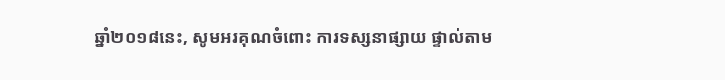ឆ្នាំ២០១៨នេះ, សូមអរគុណចំពោះ ការទស្សនាផ្សាយ ផ្ទាល់តាម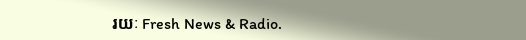រយៈ Fresh News & Radio.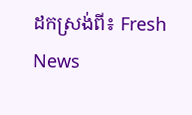ដកស្រង់ពី៖ Fresh News